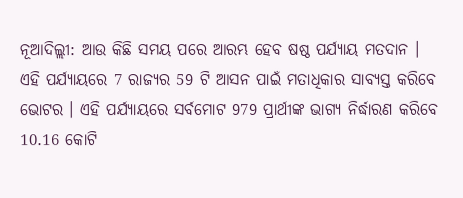ନୂଆଦିଲ୍ଲୀ: ଆଉ କିଛି ସମୟ ପରେ ଆରମ୍ଭ ହେବ ଷଷ୍ଠ ପର୍ଯ୍ୟାୟ ମତଦାନ । ଏହି ପର୍ଯ୍ୟାୟରେ 7 ରାଜ୍ୟର 59 ଟି ଆସନ ପାଇଁ ମତାଧିକାର ସାବ୍ୟସ୍ତ କରିବେ ଭୋଟର । ଏହି ପର୍ଯ୍ୟାୟରେ ସର୍ବମୋଟ 979 ପ୍ରାର୍ଥୀଙ୍କ ଭାଗ୍ୟ ନିର୍ଦ୍ଧାରଣ କରିବେ 10.16 କୋଟି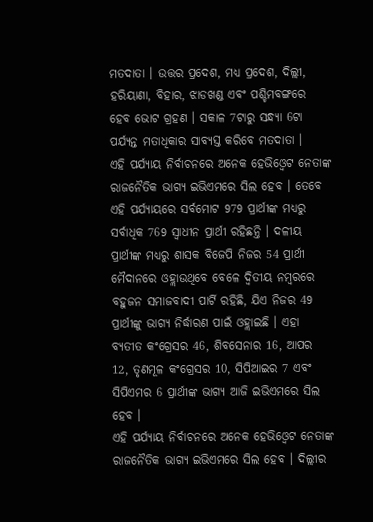ମତଦାତା । ଉତ୍ତର ପ୍ରଦେଶ, ମଧ୍ୟ ପ୍ରଦେଶ, ଦିଲ୍ଲୀ, ହରିୟାଣା, ବିହାର, ଝାଡଖଣ୍ଡ ଏବଂ ପଶ୍ଚିମବଙ୍ଗରେ ହେବ ଭୋଟ ଗ୍ରହଣ । ସକାଳ 7ଟାରୁ ସନ୍ଧ୍ୟା 6ଟା ପର୍ଯ୍ୟନ୍ତ ମତାଧିକାର ସାବ୍ୟସ୍ତ କରିବେ ମତଦାତା ।
ଏହି ପର୍ଯ୍ୟାୟ ନିର୍ବାଚନରେ ଅନେକ ହେଭିଓ୍ବେଟ ନେତାଙ୍କ ରାଜନୈତିକ ଭାଗ୍ୟ ଇଭିଏମରେ ସିଲ ହେବ । ତେବେ ଏହି ପର୍ଯ୍ୟାୟରେ ସର୍ବମୋଟ 979 ପ୍ରାର୍ଥୀଙ୍କ ମଧ୍ୟରୁ ସର୍ବାଧିକ 769 ସ୍ବାଧୀନ ପ୍ରାର୍ଥୀ ରହିଛନ୍ତି । ଦଳୀୟ ପ୍ରାର୍ଥୀଙ୍କ ମଧ୍ୟରୁ ଶାସକ ବିଜେପି ନିଜର 54 ପ୍ରାର୍ଥୀ ମୈଦାନରେ ଓହ୍ଲାଉଥିବେ ବେଳେ ଦ୍ବିତୀୟ ନମ୍ବରରେ ବହୁଜନ ସମାଜବାଦୀ ପାର୍ଟି ରହିଛି, ଯିଏ ନିଜର 49 ପ୍ରାର୍ଥୀଙ୍କୁ ଭାଗ୍ୟ ନିର୍ଦ୍ଧାରଣ ପାଇଁ ଓହ୍ଲାଇଛି । ଏହା ବ୍ୟତୀତ କଂଗ୍ରେସର 46, ଶିବସେନାର 16, ଆପର 12, ତୃଣମୂଳ କଂଗ୍ରେସର 10, ସିପିଆଇର 7 ଏବଂ ସିପିଏମର 6 ପ୍ରାର୍ଥୀଙ୍କ ଭାଗ୍ୟ ଆଜି ଇଭିଏମରେ ସିଲ ହେବ ।
ଏହି ପର୍ଯ୍ୟାୟ ନିର୍ବାଚନରେ ଅନେକ ହେଭିଓ୍ବେଟ ନେତାଙ୍କ ରାଜନୈତିକ ଭାଗ୍ୟ ଇଭିଏମରେ ସିଲ ହେବ । ଦିଲ୍ଲୀର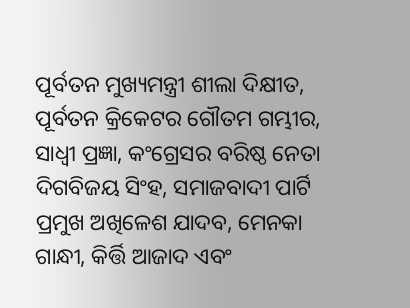ପୂର୍ବତନ ମୁଖ୍ୟମନ୍ତ୍ରୀ ଶୀଲା ଦିକ୍ଷୀତ, ପୂର୍ବତନ କ୍ରିକେଟର ଗୌତମ ଗମ୍ଭୀର, ସାଧ୍ବୀ ପ୍ରଜ୍ଞା, କଂଗ୍ରେସର ବରିଷ୍ଠ ନେତା ଦିଗବିଜୟ ସିଂହ, ସମାଜବାଦୀ ପାର୍ଟି ପ୍ରମୁଖ ଅଖିଳେଶ ଯାଦବ, ମେନକା ଗାନ୍ଧୀ, କିର୍ତ୍ତି ଆଜାଦ ଏବଂ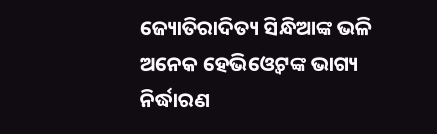ଜ୍ୟୋତିରାଦିତ୍ୟ ସିନ୍ଧିଆଙ୍କ ଭଳି ଅନେକ ହେଭିଓ୍ବେଟଙ୍କ ଭାଗ୍ୟ ନିର୍ଦ୍ଧାରଣ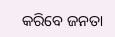କରିବେ ଜନତା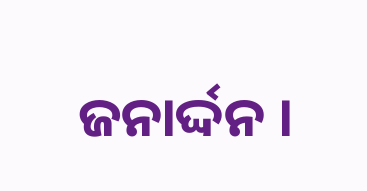ଜନାର୍ଦ୍ଦନ ।